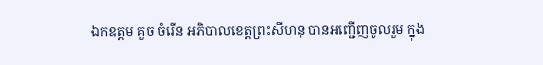ឯកឧត្តម គួច ចំរើន អភិបាលខេត្តព្រះសីហនុ បានអញ្ជើញចូលរួម ក្នុង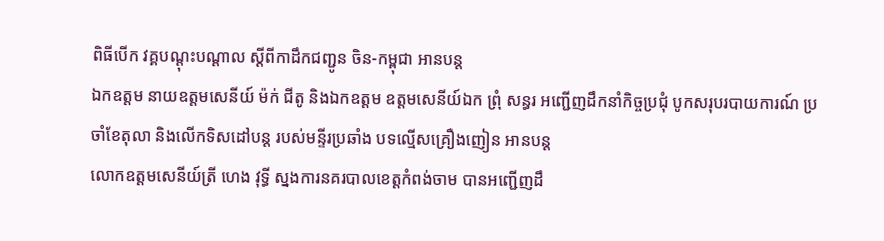ពិធីបើក វគ្គបណ្តុះបណ្តាល ស្តីពីកាដឹកជញ្ជូន ចិន-កម្ពុជា អានបន្ត
ឯកឧត្តម នាយឧត្តមសេនីយ៍ ម៉ក់ ជីតូ និងឯកឧត្តម ឧត្តមសេនីយ៍ឯក ព្រុំ សន្ធរ អញ្ជើញដឹកនាំកិច្ចប្រជុំ បូកសរុបរបាយការណ៍ ប្រចាំខែតុលា និងលើកទិសដៅបន្ត របស់មន្ទីរប្រឆាំង បទល្មើសគ្រឿងញៀន អានបន្ត
លោកឧត្តមសេនីយ៍ត្រី ហេង វុទ្ធី ស្នងការនគរបាលខេត្តកំពង់ចាម បានអញ្ជើញដឹ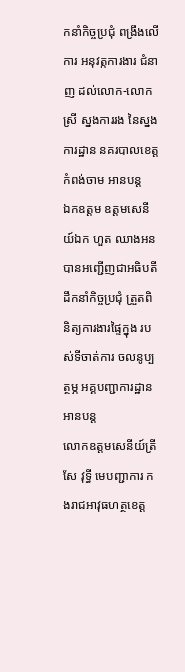កនាំកិច្ចប្រជុំ ពង្រឹងលេីការ អនុវត្កការងារ ជំនាញ ដល់លោក-លោកស្រី ស្នងការរង នៃស្នងការដ្ឋាន នគរបាលខេត្តកំពង់ចាម អានបន្ត
ឯកឧត្តម ឧត្ដមសេនីយ៍ឯក ហួត ឈាងអន បានអញ្ជើញជាអធិបតី ដឹកនាំកិច្ចប្រជុំ ត្រួតពិនិត្យការងារផ្ទៃក្នុង របស់ទីចាត់ការ ចលនូប្បត្ថម្ភ អគ្គបញ្ជាការដ្ឋាន អានបន្ត
លោកឧត្តមសេនីយ៍ត្រី សែ វុទ្ធី មេបញ្ជាការ កងរាជអាវុធហត្ថខេត្ត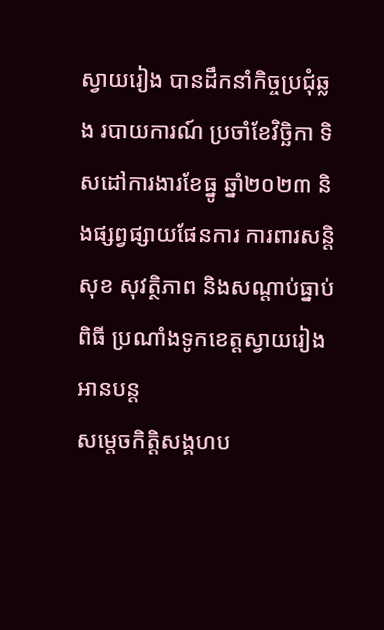ស្វាយរៀង បានដឹកនាំកិច្ចប្រជុំឆ្លង របាយការណ៍ ប្រចាំខែវិច្ឆិកា ទិសដៅការងារខែធ្នូ ឆ្នាំ២០២៣ និងផ្សព្វផ្សាយផែនការ ការពារសន្តិសុខ សុវត្ថិភាព និងសណ្តាប់ធ្នាប់ពិធី ប្រណាំងទូកខេត្តស្វាយរៀង អានបន្ត
សម្តេចកិត្តិសង្គហប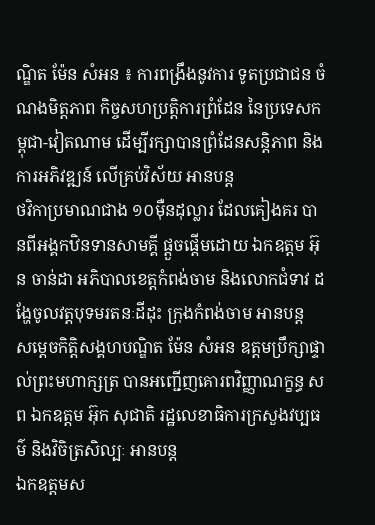ណ្ឌិត ម៉ែន សំអន ៖ ការពង្រឹងនូវការ ទូតប្រជាជន ចំណងមិត្តភាព កិច្ចសហប្រត្តិការព្រំដែន នៃប្រទេសកម្ពុជា-វៀតណាម ដើម្បីរក្សាបានព្រំដែនសន្តិភាព និងការអភិវឌ្ឍន៍ លើគ្រប់វិស័យ អានបន្ត
ថវិកាប្រមាណជាង ១០មុឺនដុល្លារ ដែលគៀងគរ បានពីអង្គកឋិនទានសាមគ្គី ផ្តួចផ្តើមដោយ ឯកឧត្តម អ៊ុន ចាន់ដា អភិបាលខេត្តកំពង់ចាម និងលោកជំទាវ ដង្ហែចូលវត្តបុទមរតនៈដីដុះ ក្រុងកំពង់ចាម អានបន្ត
សម្តេចកិត្តិសង្គហបណ្ឌិត ម៉ែន សំអន ឧត្តមប្រឹក្សាផ្ទាល់ព្រះមហាក្សត្រ បានអញ្ជើញគោរពវិញ្ញាណក្ខន្ធ សព ឯកឧត្តម អ៊ុក សុជាតិ រដ្ឋលេខាធិការក្រសួងវប្បធម៌ និងវិចិត្រសិល្បៈ អានបន្ត
ឯកឧត្តមស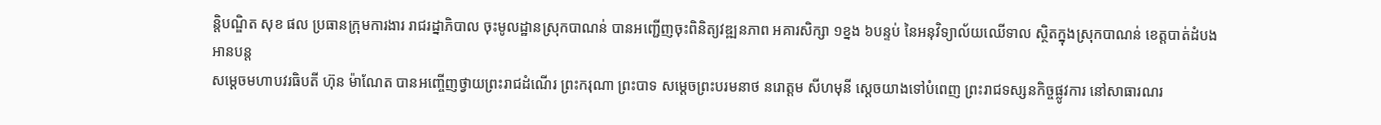ន្តិបណ្ឌិត សុខ ផល ប្រធានក្រុមការងារ រាជរដ្នាភិបាល ចុះមូលដ្ឋានស្រុកបាណន់ បានអញ្ជេីញចុះពិនិត្យវឌ្ឍនភាព អគារសិក្សា ១ខ្នង ៦បន្ទប់ នៃអនុវិទ្យាល័យឈេីទាល ស្ថិតក្នុងស្រុកបាណន់ ខេត្តបាត់ដំបង អានបន្ត
សម្ដេចមហាបវរធិបតី ហ៊ុន ម៉ាណែត បានអញ្ចើញថ្វាយព្រះរាជដំណើរ ព្រះករុណា ព្រះបាទ សម្តេចព្រះបរមនាថ នរោត្តម សីហមុនី ស្តេចយាងទៅបំពេញ ព្រះរាជទស្សនកិច្ចផ្លូវការ នៅសាធារណរ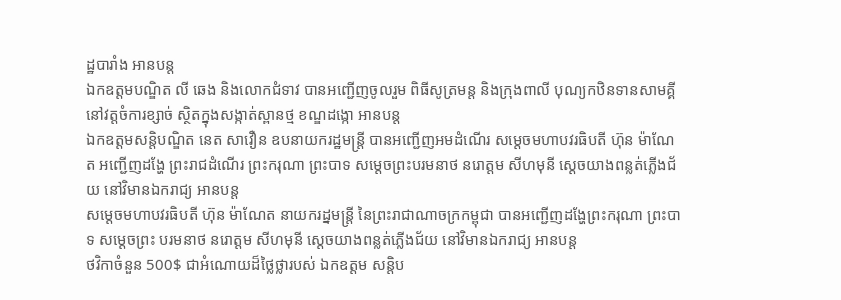ដ្ឋបារាំង អានបន្ត
ឯកឧត្តមបណ្ឌិត លី ឆេង និងលោកជំទាវ បានអញ្ជើញចូលរួម ពិធីសូត្រមន្ត និងក្រុងពាលី បុណ្យកឋិនទានសាមគ្គី នៅវត្តចំការខ្សាច់ ស្ថិតក្នុងសង្កាត់ស្ពានថ្ម ខណ្ឌដង្កោ អានបន្ត
ឯកឧត្តមសន្តិបណ្ឌិត នេត សាវឿន ឧបនាយករដ្ឋមន្រ្តី បានអញ្ជើញអមដំណើរ សម្តេចមហាបវរធិបតី ហ៊ុន ម៉ាណែត អញ្ជើញដង្ហែ ព្រះរាជដំណើរ ព្រះករុណា ព្រះបាទ សម្តេចព្រះបរមនាថ នរោត្តម សីហមុនី ស្ដេចយាងពន្លត់ភ្លើងជ័យ នៅវិមានឯករាជ្យ អានបន្ត
សម្ដេចមហាបវរធិបតី ហ៊ុន ម៉ាណែត នាយករដ្នមន្ត្រី នៃព្រះរាជាណាចក្រកម្ពុជា បានអញ្ជើញដង្ហែព្រះករុណា ព្រះបាទ សម្ដេចព្រះ បរមនាថ នរោត្តម សីហមុនី ស្ដេចយាងពន្លត់ភ្លើងជ័យ នៅវិមានឯករាជ្យ អានបន្ត
ថវិកាចំនួន 500$ ជាអំណោយដ៏ថ្លៃថ្លារបស់ ឯកឧត្តម សន្តិប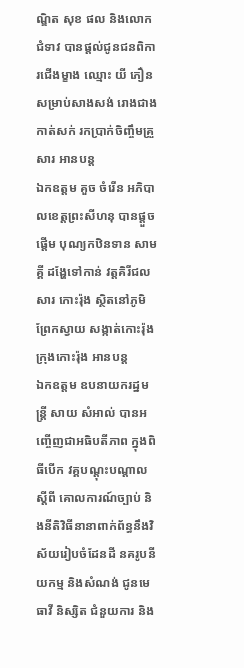ណ្ឌិត សុខ ផល និងលោកជំទាវ បានផ្តល់ជូនជនពិការជើងម្ខាង ឈ្មោះ យី ភឿន សម្រាប់សាងសង់ រោងជាងកាត់សក់ រកប្រាក់ចិញ្ចឹមគ្រួសារ អានបន្ត
ឯកឧត្តម គួច ចំរេីន អភិបាលខេត្តព្រះសីហនុ បានផ្តួចផ្តេីម បុណ្យកឋិនទាន សាមគ្គី ដង្ហែទៅកាន់ វត្តគិរីជលសារ កោះរ៉ុង ស្ថិតនៅភូមិព្រែកស្វាយ សង្កាត់កោះរ៉ុង ក្រុងកោះរ៉ុង អានបន្ត
ឯកឧត្តម ឧបនាយករដ្នមន្ត្រី សាយ សំអាល់ បានអញ្ចើញជាអធិបតីភាព ក្នុងពិធីបើក វគ្គបណ្ដុះបណ្ដាល ស្ដីពី គោលការណ៍ច្បាប់ និងនីតិវិធីនានាពាក់ព័ន្ធនឹងវិស័យរៀបចំដែនដី នគរូបនីយកម្ម និងសំណង់ ជូនមេធាវី និស្សិត ជំនួយការ និង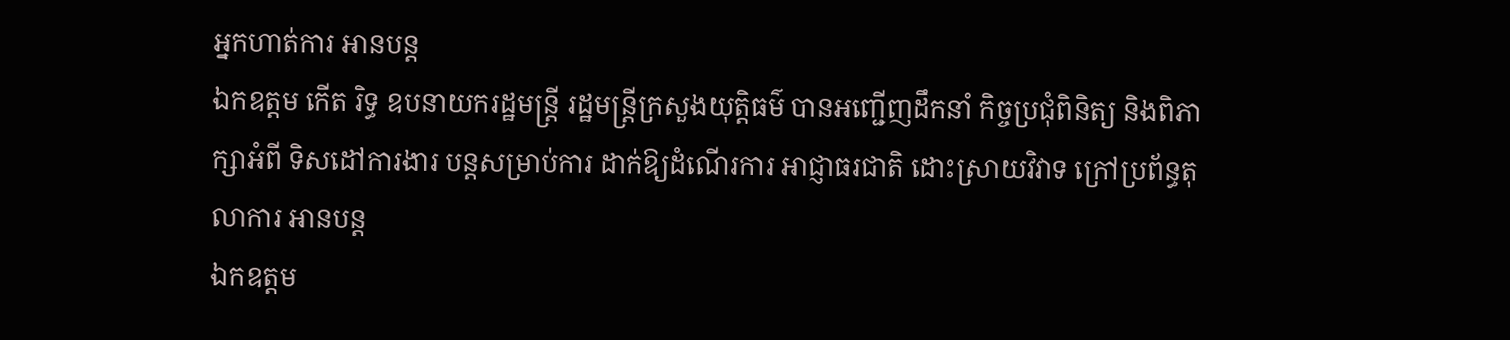អ្នកហាត់ការ អានបន្ត
ឯកឧត្តម កើត រិទ្ធ ឧបនាយករដ្ឋមន្រ្តី រដ្ឋមន្ត្រីក្រសួងយុត្តិធម៌ បានអញ្ជើញដឹកនាំ កិច្ចប្រជុំពិនិត្យ និងពិភាក្សាអំពី ទិសដៅការងារ បន្តសម្រាប់ការ ដាក់ឱ្យដំណើរការ អាជ្ញាធរជាតិ ដោះស្រាយវិវាទ ក្រៅប្រព័ន្ធតុលាការ អានបន្ត
ឯកឧត្តម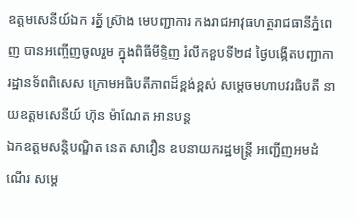ឧត្តមសេនីយ៍ឯក រត្ន័ ស៊្រាង មេបញ្ជាការ កងរាជអាវុធហត្ថរាជធានីភ្នំពេញ បានអញ្ចើញចូលរួម ក្នុងពិធីមីទ្ទិញ រំលឹកខួបទី២៨ ថ្ងៃបង្កើតបញ្ជាការដ្ឋានទ័ពពិសេស ក្រោមអធិបតីភាពដ៏ខ្ពង់ខ្ពស់ សម្តេចមហាបវរធិបតី នាយឧត្តមសេនីយ៍ ហ៊ុន ម៉ាណែត អានបន្ត
ឯកឧត្តមសន្តិបណ្ឌិត នេត សាវឿន ឧបនាយករដ្ឋមន្រ្តី អញ្ជើញអមដំណើរ សម្តេ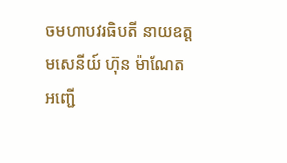ចមហាបវរធិបតី នាយឧត្តមសេនីយ៍ ហ៊ុន ម៉ាណែត អញ្ជើ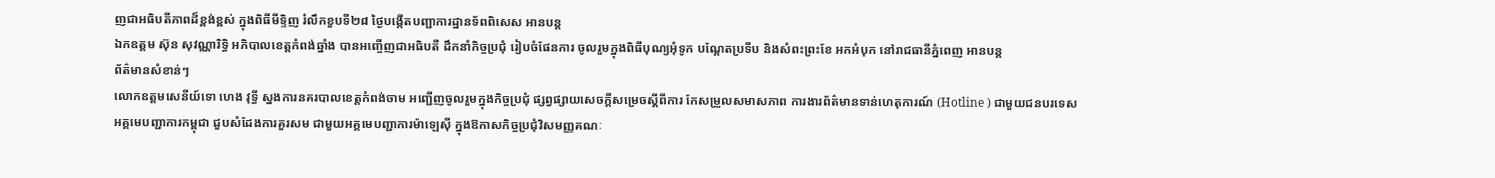ញជាអធិបតីភាពដ៏ខ្ពង់ខ្ពស់ ក្នុងពិធីមីទ្ទិញ រំលឹកខួបទី២៨ ថ្ងៃបង្កើតបញ្ជាការដ្ឋានទ័ពពិសេស អានបន្ត
ឯកឧត្តម ស៊ុន សុវណ្ណារិទ្ធិ អភិបាលខេត្តកំពង់ឆ្នាំង បានអញ្ចើញជាអធិបតី ដឹកនាំកិច្ចប្រជុំ រៀបចំផែនការ ចូលរួមក្នុងពិធីបុណ្យអុំទូក បណ្តែតប្រទីប និងសំពះព្រះខែ អកអំបុក នៅរាជធានីភ្នំពេញ អានបន្ត
ព័ត៌មានសំខាន់ៗ
លោកឧត្តមសេនីយ៍ទោ ហេង វុទ្ធី ស្នងការនគរបាលខេត្តកំពង់ចាម អញ្ជើញចូលរួមក្នុងកិច្ចប្រជុំ ផ្សព្វផ្សាយសេចក្តីសម្រេចស្តីពីការ កែសម្រួលសមាសភាព ការងារព័ត៌មានទាន់ហេតុការណ៍ (Hotline ) ជាមួយជនបរទេស
អគ្គមេបញ្ជាការកម្ពុជា ជួបសំដែងការគួរសម ជាមួយអគ្គមេបញ្ជាការម៉ាឡេសុី ក្នុងឱកាសកិច្ចប្រជុំវិសមញ្ញគណៈ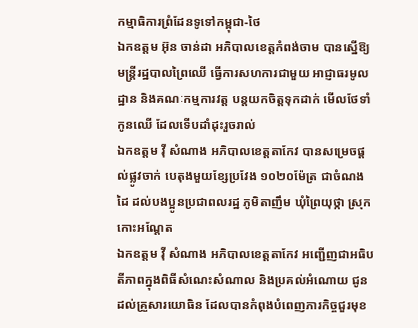កម្មាធិការព្រំដែនទូទៅកម្ពុជា-ថៃ
ឯកឧត្តម អ៊ុន ចាន់ដា អភិបាលខេត្តកំពង់ចាម បានស្នើឱ្យមន្ត្រីរដ្ឋបាលព្រៃឈើ ធ្វើការសហការជាមួយ អាជ្ញាធរមូលដ្ឋាន និងគណៈកម្មការវត្ត បន្តយកចិត្តទុកដាក់ មើលថែទាំកូនឈើ ដែលទើបដាំដុះរួចរាល់
ឯកឧត្តម វ៉ី សំណាង អភិបាលខេត្តតាកែវ បានសម្រេចផ្ដល់ផ្លូវចាក់ បេតុងមួយខ្សែប្រវែង ១០២០ម៉ែត្រ ជាចំណងដៃ ដល់បងប្អូនប្រជាពលរដ្ឋ ភូមិតាញឹម ឃុំព្រៃយុថ្កា ស្រុកកោះអណ្ដែត
ឯកឧត្តម វ៉ី សំណាង អភិបាលខេត្តតាកែវ អញ្ជេីញជាអធិបតីភាពក្នុងពិធីសំណេះសំណាល និងប្រគល់អំណោយ ជូនដល់គ្រួសារយោធិន ដែលបានកំពុងបំពេញភារកិច្ចជួរមុខ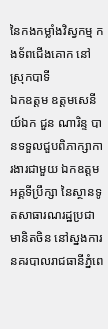នៃកងកម្លាំងវិស្វកម្ម កងទ័ពជេីងគោក នៅស្រុកបាទី
ឯកឧត្តម ឧត្តមសេនីយ៍ឯក ជួន ណារិន្ទ បានទទួលជួបពិភាក្សាការងារជាមួយ ឯកឧត្តម អគ្គទីប្រឹក្សា នៃស្ថានទូតសាធារណរដ្ឋប្រជាមានិតចិន នៅស្នងការនគរបាលរាជធានីភ្នំពេ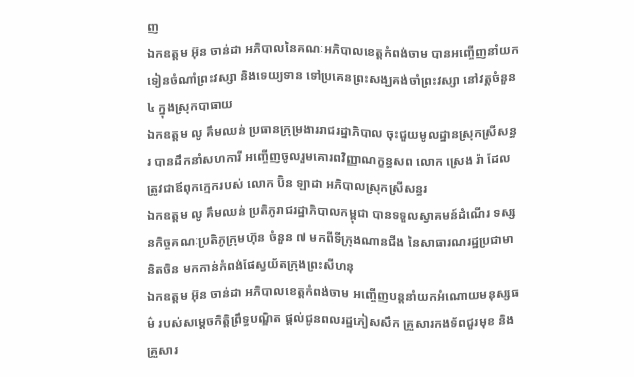ញ
ឯកឧត្តម អ៊ុន ចាន់ដា អភិបាលនៃគណៈអភិបាលខេត្តកំពង់ចាម បានអញ្ចើញនាំយកទៀនចំណាំព្រះវស្សា និងទេយ្យទាន ទៅប្រគេនព្រះសង្ឃគង់ចាំព្រះវស្សា នៅវត្តចំនួន៤ ក្នុងស្រុកបាធាយ
ឯកឧត្តម លូ គឹមឈន់ ប្រធានក្រុម្រងាររាជរដ្នាភិបាល ចុះជួយមូលដ្នានស្រុកស្រីសន្ធរ បានដឹកនាំសហការី អញ្ចើញចូលរួមគោរពវិញ្ញាណក្ខន្ធសព លោក ស្រេង រ៉ា ដែលត្រូវជាឪពុកក្មេករបស់ លោក ប៊ិន ឡាដា អភិបាលស្រុកស្រីសន្ធរ
ឯកឧត្តម លូ គឹមឈន់ ប្រតិភូរាជរដ្ឋាភិបាលកម្ពុជា បានទទួលស្វាគមន៍ដំណើរ ទស្សនកិច្ចគណៈប្រតិភូក្រុមហ៊ុន ចំនួន ៧ មកពីទីក្រុងណានជីង នៃសាធារណរដ្ឋប្រជាមានិតចិន មកកាន់កំពង់ផែស្វយ័តក្រុងព្រះសីហនុ
ឯកឧត្តម អ៊ុន ចាន់ដា អភិបាលខេត្តកំពង់ចាម អញ្ចើញបន្តនាំយកអំណោយមនុស្សធម៌ របស់សម្តេចកិត្តិព្រឹទ្ធបណ្ឌិត ផ្តល់ជូនពលរដ្ឋភៀសសឹក គ្រួសារកងទ័ពជួរមុខ និងគ្រួសារ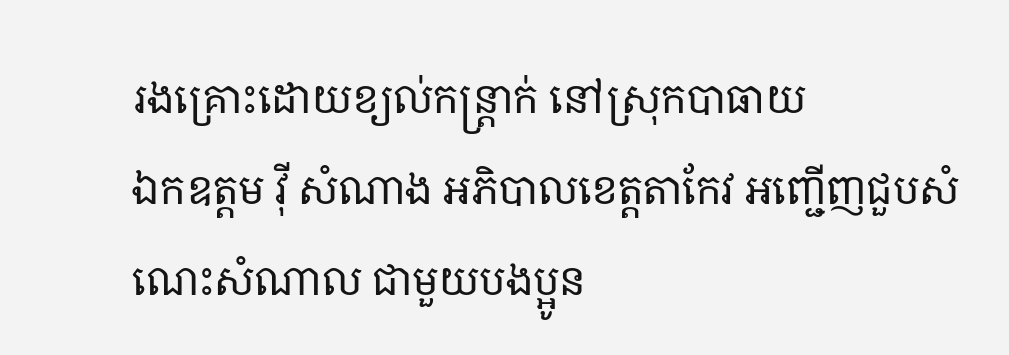រងគ្រោះដោយខ្យល់កន្ត្រាក់ នៅស្រុកបាធាយ
ឯកឧត្តម វ៉ី សំណាង អភិបាលខេត្តតាកែវ អញ្ជើញជួបសំណេះសំណាល ជាមួយបងប្អូន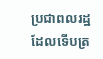ប្រជាពលរដ្ឋ ដែលទើបត្រ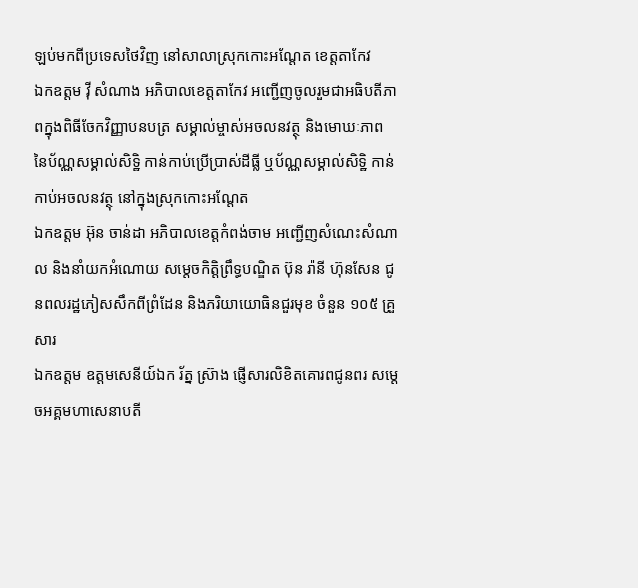ឡប់មកពីប្រទេសថៃវិញ នៅសាលាស្រុកកោះអណ្តែត ខេត្តតាកែវ
ឯកឧត្តម វ៉ី សំណាង អភិបាលខេត្តតាកែវ អញ្ជើញចូលរួមជាអធិបតីភាពក្នុងពិធីចែកវិញ្ញាបនបត្រ សម្គាល់ម្ចាស់អចលនវត្ថុ និងមោឃៈភាព នៃប័ណ្ណសម្គាល់សិទ្ឋិ កាន់កាប់ប្រើប្រាស់ដីធ្លី ឬប័ណ្ណសម្គាល់សិទ្ឋិ កាន់កាប់អចលនវត្ថុ នៅក្នុងស្រុកកោះអណ្តែត
ឯកឧត្តម អ៊ុន ចាន់ដា អភិបាលខេត្តកំពង់ចាម អញ្ជើញសំណេះសំណាល និងនាំយកអំណោយ សម្តេចកិត្តិព្រឹទ្ធបណ្ឌិត ប៊ុន រ៉ានី ហ៊ុនសែន ជូនពលរដ្ឋភៀសសឹកពីព្រំដែន និងភរិយាយោធិនជួរមុខ ចំនួន ១០៥ គ្រួសារ
ឯកឧត្តម ឧត្តមសេនីយ៍ឯក រ័ត្ន ស្រ៊ាង ផ្ញើសារលិខិតគោរពជូនពរ សម្ដេចអគ្គមហាសេនាបតី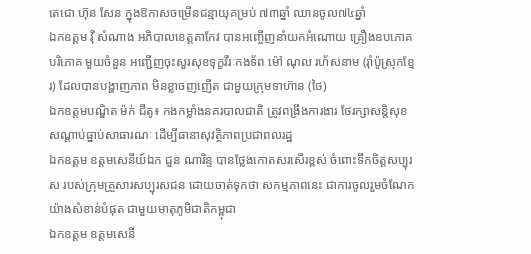តេជោ ហ៊ុន សែន ក្នុងឱកាសចម្រើនជន្មាយុគម្រប់ ៧៣ឆ្នាំ ឈានចូល៧៤ឆ្នាំ
ឯកឧត្តម វ៉ី សំណាង អភិបាលខេត្តតាកែវ បានអញ្ចើញនាំយកអំណោយ គ្រឿងឧបភោគ បរិភោគ មួយចំនួន អញ្ជើញចុះសួរសុខទុក្ខវីរៈកងទ័ព ម៉ៅ ណុល រហ័សនាម (រ៉ាំប៉ូស្រុកខ្មែរ) ដែលបានបង្ហាញភាព មិនខ្លាចញញើត ជាមួយក្រុមទាហ៊ាន (ថៃ)
ឯកឧត្តមបណ្ឌិត ម៉ក់ ជីតូ៖ កងកម្លាំងនគរបាលជាតិ ត្រូវពង្រឹងការងារ ថែរក្សាសន្តិសុខ សណ្ដាប់ធ្នាប់សាធារណៈ ដើម្បីធានាសុវត្ថិភាពប្រជាពលរដ្ឋ
ឯកឧត្តម ឧត្តមសេនីយ៍ឯក ជួន ណារិន្ទ បានថ្លែងកោតសរសើរខ្ពស់ ចំពោះទឹកចិត្តសប្បុរស របស់ក្រុមគ្រួសារសប្បុរសជន ដោយចាត់ទុកថា សកម្មភាពនេះ ជាការចូលរួមចំណែកយ៉ាងសំខាន់បំផុត ជាមួយមាតុភូមិជាតិកម្ពុជា
ឯកឧត្តម ឧត្តមសេនី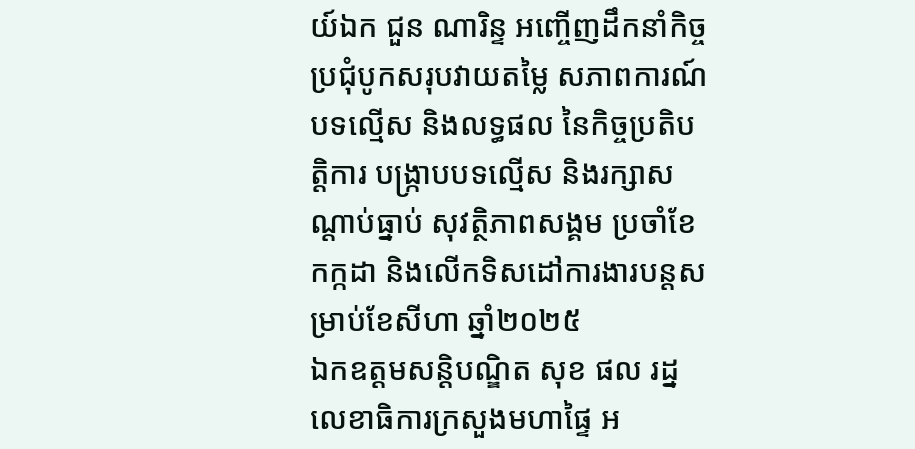យ៍ឯក ជួន ណារិន្ទ អញ្ចើញដឹកនាំកិច្ចប្រជុំបូកសរុបវាយតម្លៃ សភាពការណ៍បទល្មើស និងលទ្ធផល នៃកិច្ចប្រតិបត្តិការ បង្រ្កាបបទល្មើស និងរក្សាសណ្តាប់ធ្នាប់ សុវត្ថិភាពសង្គម ប្រចាំខែកក្កដា និងលើកទិសដៅការងារបន្តសម្រាប់ខែសីហា ឆ្នាំ២០២៥
ឯកឧត្ដមសន្តិបណ្ឌិត សុខ ផល រដ្នលេខាធិការក្រសួងមហាផ្ទៃ អ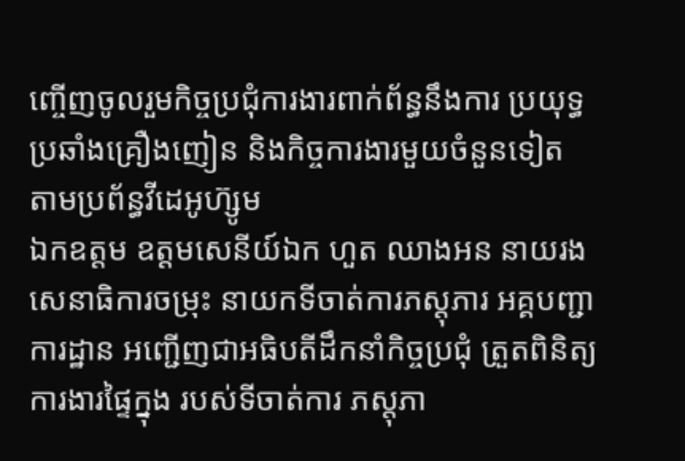ញ្ចើញចូលរួមកិច្ចប្រជុំការងារពាក់ព័ន្ធនឹងការ ប្រយុទ្ធប្រឆាំងគ្រឿងញៀន និងកិច្ចការងារមួយចំនួនទៀត តាមប្រព័ន្ធវីដេអូហ៊្សូម
ឯកឧត្តម ឧត្ដមសេនីយ៍ឯក ហួត ឈាងអន នាយរងសេនាធិការចម្រុះ នាយកទីចាត់ការភស្តុភារ អគ្គបញ្ជាការដ្ឋាន អញ្ជើញជាអធិបតីដឹកនាំកិច្ចប្រជុំ ត្រួតពិនិត្យការងារផ្ទៃក្នុង របស់ទីចាត់ការ ភស្តុភា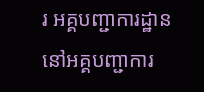រ អគ្គបញ្ជាការដ្ឋាន នៅអគ្គបញ្ជាការ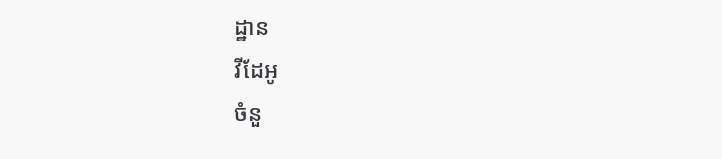ដ្ឋាន
វីដែអូ
ចំនួ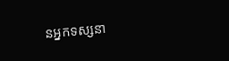នអ្នកទស្សនា